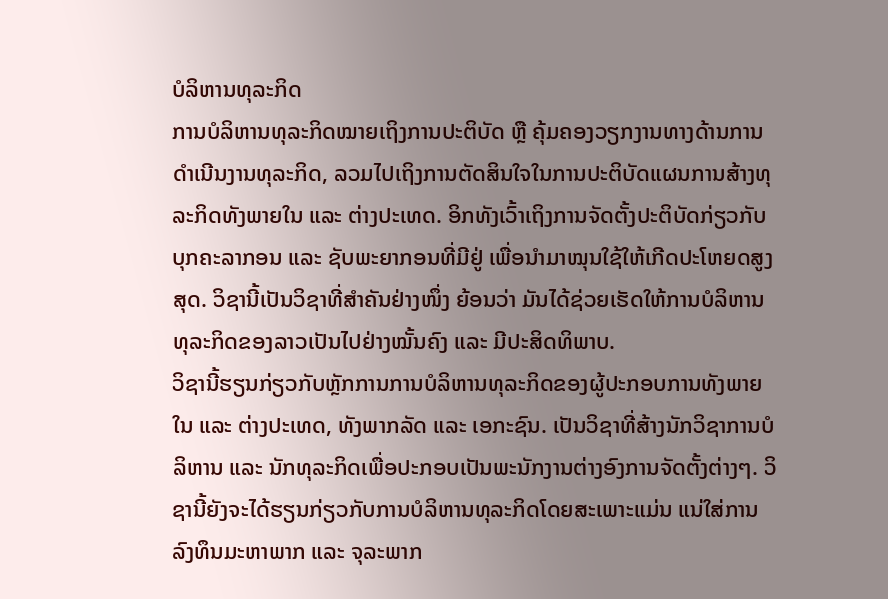ບໍລິຫານທຸລະກິດ
ການບໍລິຫານທຸລະກິດໝາຍເຖິງການປະຕິບັດ ຫຼື ຄຸ້ມຄອງວຽກງານທາງດ້ານການດຳເນີນງານທຸລະກິດ, ລວມໄປເຖິງການຕັດສິນໃຈໃນການປະຕິບັດແຜນການສ້າງທຸລະກິດທັງພາຍໃນ ແລະ ຕ່າງປະເທດ. ອິກທັງເວົ້າເຖິງການຈັດຕັ້ງປະຕິບັດກ່ຽວກັບບຸກຄະລາກອນ ແລະ ຊັບພະຍາກອນທີ່ມີຢູ່ ເພື່ອນຳມາໝຸນໃຊ້ໃຫ້ເກີດປະໂຫຍດສູງສຸດ. ວິຊານີ້ເປັນວິຊາທີ່ສຳຄັນຢ່າງໜຶ່ງ ຍ້ອນວ່າ ມັນໄດ້ຊ່ວຍເຮັດໃຫ້ການບໍລິຫານທຸລະກິດຂອງລາວເປັນໄປຢ່າງໝັ້ນຄົງ ແລະ ມີປະສິດທິພາບ.
ວິຊານີ້ຮຽນກ່ຽວກັບຫຼັກການການບໍລິຫານທຸລະກິດຂອງຜູ້ປະກອບການທັງພາຍໃນ ແລະ ຕ່າງປະເທດ, ທັງພາກລັດ ແລະ ເອກະຊົນ. ເປັນວິຊາທີ່ສ້າງນັກວິຊາການບໍລິຫານ ແລະ ນັກທຸລະກິດເພື່ອປະກອບເປັນພະນັກງານຕ່າງອົງການຈັດຕັ້ງຕ່າງໆ. ວິຊານີ້ຍັງຈະໄດ້ຮຽນກ່ຽວກັບການບໍລິຫານທຸລະກິດໂດຍສະເພາະແມ່ນ ແນ່ໃສ່ການລົງທຶນມະຫາພາກ ແລະ ຈຸລະພາກ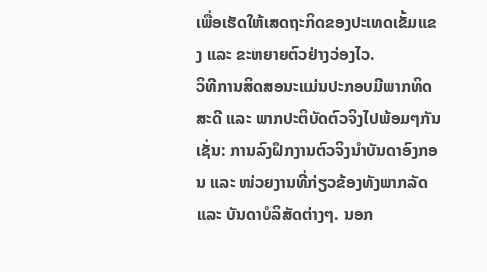ເພື່ອເຮັດໃຫ້ເສດຖະກິດຂອງປະເທດເຂັ້ມແຂງ ແລະ ຂະຫຍາຍຕົວຢ່າງວ່ອງໄວ.
ວິທີການສິດສອນະແມ່ນປະກອບມີພາກທິດສະດີ ແລະ ພາກປະຕິບັດຕົວຈິງໄປພ້ອມໆກັນ ເຊັ່ນ: ການລົງຝຶກງານຕົວຈິງນຳບັນດາອົງກອນ ແລະ ໜ່ວຍງານທີ່ກ່ຽວຂ້ອງທັງພາກລັດ ແລະ ບັນດາບໍລິສັດຕ່າງໆ. ນອກ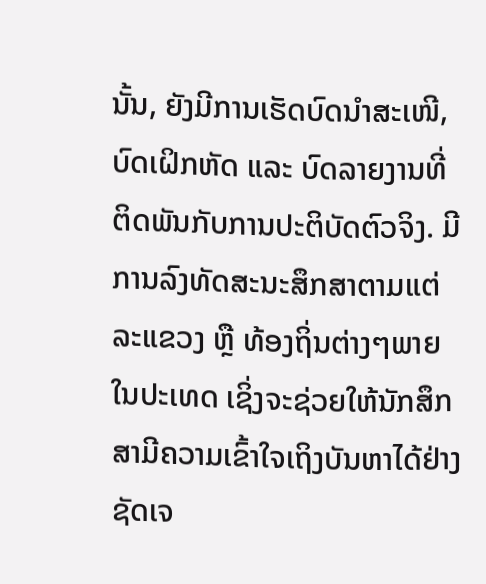ນັ້ນ, ຍັງມີການເຮັດບົດນໍາສະເໜີ, ບົດເຝິກຫັດ ແລະ ບົດລາຍງານທີ່ຕິດພັນກັບການປະຕິບັດຕົວຈິງ. ມີການລົງທັດສະນະສຶກສາຕາມແຕ່ລະແຂວງ ຫຼື ທ້ອງຖິ່ນຕ່າງໆພາຍໃນປະເທດ ເຊິ່ງຈະຊ່ວຍໃຫ້ນັກສຶກສາມີຄວາມເຂົ້າໃຈເຖິງບັນຫາໄດ້ຢ່າງຊັດເຈ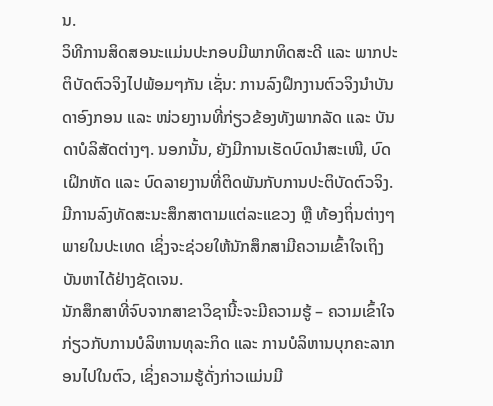ນ.
ວິທີການສິດສອນະແມ່ນປະກອບມີພາກທິດສະດີ ແລະ ພາກປະຕິບັດຕົວຈິງໄປພ້ອມໆກັນ ເຊັ່ນ: ການລົງຝຶກງານຕົວຈິງນຳບັນດາອົງກອນ ແລະ ໜ່ວຍງານທີ່ກ່ຽວຂ້ອງທັງພາກລັດ ແລະ ບັນດາບໍລິສັດຕ່າງໆ. ນອກນັ້ນ, ຍັງມີການເຮັດບົດນໍາສະເໜີ, ບົດເຝິກຫັດ ແລະ ບົດລາຍງານທີ່ຕິດພັນກັບການປະຕິບັດຕົວຈິງ. ມີການລົງທັດສະນະສຶກສາຕາມແຕ່ລະແຂວງ ຫຼື ທ້ອງຖິ່ນຕ່າງໆພາຍໃນປະເທດ ເຊິ່ງຈະຊ່ວຍໃຫ້ນັກສຶກສາມີຄວາມເຂົ້າໃຈເຖິງບັນຫາໄດ້ຢ່າງຊັດເຈນ.
ນັກສຶກສາທີ່ຈົບຈາກສາຂາວິຊານີ້ະຈະມີຄວາມຮູ້ – ຄວາມເຂົ້າໃຈກ່ຽວກັບການບໍລິຫານທຸລະກິດ ແລະ ການບໍລິຫານບຸກຄະລາກອນໄປໃນຕົວ, ເຊິ່ງຄວາມຮູ້ດັ່ງກ່າວແມ່ນມີ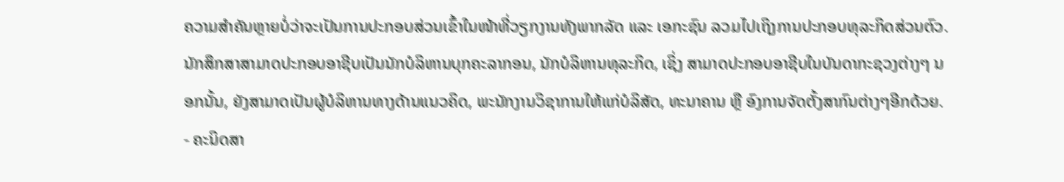ຄວາມສຳຄັນຫຼາຍບໍ່ວ່າຈະເປັນການປະກອບສ່ວນເຂົ້າໃນໜ້າທີ່ວຽກງານທັງພາກລັດ ແລະ ເອກະຊົນ ລວມໄປເຖິງການປະກອບທຸລະກິດສ່ວນຕົວ.
ນັກສຶກສາສາມາດປະກອບອາຊີບເປັນນັກບໍລິຫານບຸກຄະລາກອນ, ນັກບໍລິຫານທຸລະກິດ, ເຊິ່ງ ສາມາດປະກອບອາຊີບໃນບັນດາກະຊວງຕ່າງໆ ນອກນັ້ນ, ຍັງສາມາດເປັນຜູ້ບໍລິຫານທາງດ້ານແນວຄິດ, ພະນັກງານວິຊາການໃຫ້ແກ່ບໍລິສັດ, ທະນາຄານ ຫຼື ອົງການຈັດຕັ້ງສາກົນຕ່າງໆອີກດ້ວຍ.
- ຄະນິດສາ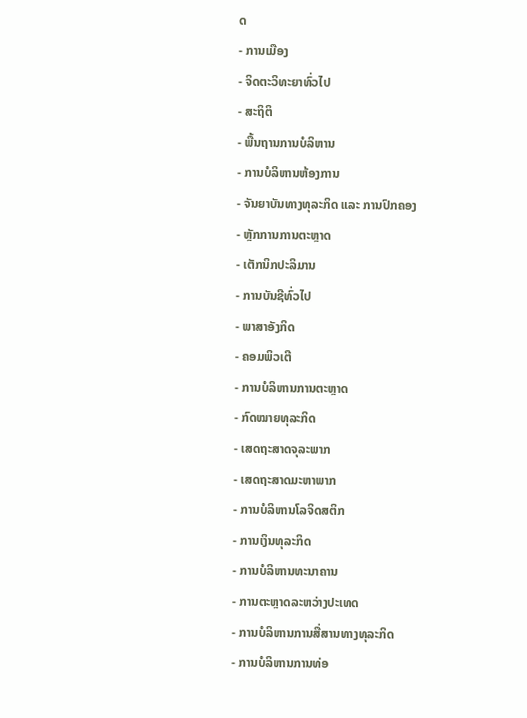ດ
- ການເມືອງ
- ຈິດຕະວິທະຍາທົ່ວໄປ
- ສະຖິຕິ
- ພື້ນຖານການບໍລິຫານ
- ການບໍລິຫານຫ້ອງການ
- ຈັນຍາບັນທາງທຸລະກິດ ແລະ ການປົກຄອງ
- ຫຼັກການການຕະຫຼາດ
- ເຕັກນິກປະລິມານ
- ການບັນຊີທົ່ວໄປ
- ພາສາອັງກິດ
- ຄອມພິວເຕີ
- ການບໍລິຫານການຕະຫຼາດ
- ກົດໝາຍທຸລະກິດ
- ເສດຖະສາດຈຸລະພາກ
- ເສດຖະສາດມະຫາພາກ
- ການບໍລິຫານໂລຈິດສຕິກ
- ການເງິນທຸລະກິດ
- ການບໍລິຫານທະນາຄານ
- ການຕະຫຼາດລະຫວ່າງປະເທດ
- ການບໍລິຫານການສື່ສານທາງທຸລະກິດ
- ການບໍລິຫານການທ່ອ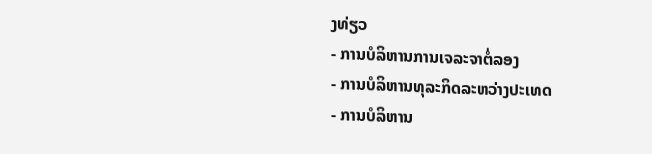ງທ່ຽວ
- ການບໍລິຫານການເຈລະຈາຕໍ່ລອງ
- ການບໍລິຫານທຸລະກິດລະຫວ່າງປະເທດ
- ການບໍລິຫານ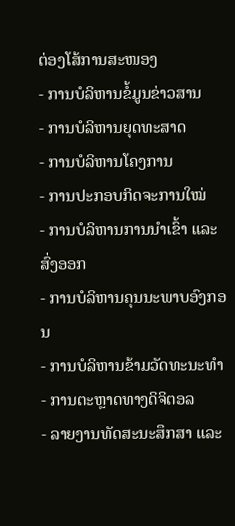ຕ່ອງໂສ້ການສະໜອງ
- ການບໍລິຫານຂໍ້ມູນຂ່າວສານ
- ການບໍລິຫານຍຸດທະສາດ
- ການບໍລິຫານໂຄງການ
- ການປະກອບກິດຈະການໃໝ່
- ການບໍລິຫານການນຳເຂົ້າ ແລະ ສົ່ງອອກ
- ການບໍລິຫານຄຸນນະພາບອົງກອນ
- ການບໍລິຫານຂ້າມວັດທະນະທຳ
- ການຕະຫຼາດທາງດິຈິຕອລ
- ລາຍງານທັດສະນະສຶກສາ ແລະ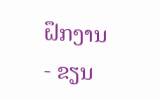ຝຶກງານ
- ຂຽນ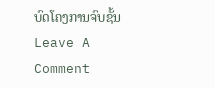ບົດໂຄງການຈົບຊັ້ນ
Leave A Comment